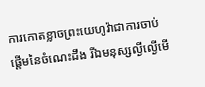ការកោតខ្លាចព្រះយេហូវ៉ាជាការចាប់ផ្ដើមនៃចំណេះដឹង រីឯមនុស្សល្ងីល្ងើមើ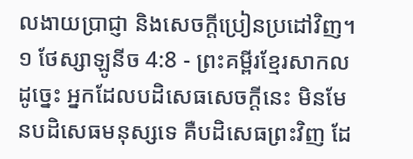លងាយប្រាជ្ញា និងសេចក្ដីប្រៀនប្រដៅវិញ។
១ ថែស្សាឡូនីច 4:8 - ព្រះគម្ពីរខ្មែរសាកល ដូច្នេះ អ្នកដែលបដិសេធសេចក្ដីនេះ មិនមែនបដិសេធមនុស្សទេ គឺបដិសេធព្រះវិញ ដែ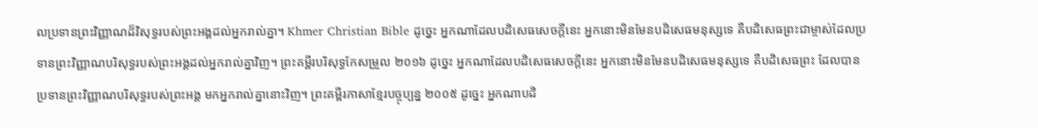លប្រទានព្រះវិញ្ញាណដ៏វិសុទ្ធរបស់ព្រះអង្គដល់អ្នករាល់គ្នា។ Khmer Christian Bible ដូច្នេះ អ្នកណាដែលបដិសេធសេចក្ដីនេះ អ្នកនោះមិនមែនបដិសេធមនុស្សទេ គឺបដិសេធព្រះជាម្ចាស់ដែលប្រទានព្រះវិញ្ញាណបរិសុទ្ធរបស់ព្រះអង្គដល់អ្នករាល់គ្នាវិញ។ ព្រះគម្ពីរបរិសុទ្ធកែសម្រួល ២០១៦ ដូច្នេះ អ្នកណាដែលបដិសេធសេចក្តីនេះ អ្នកនោះមិនមែនបដិសេធមនុស្សទេ គឺបដិសេធព្រះ ដែលបានប្រទានព្រះវិញ្ញាណបរិសុទ្ធរបស់ព្រះអង្គ មកអ្នករាល់គ្នានោះវិញ។ ព្រះគម្ពីរភាសាខ្មែរបច្ចុប្បន្ន ២០០៥ ដូច្នេះ អ្នកណាបដិ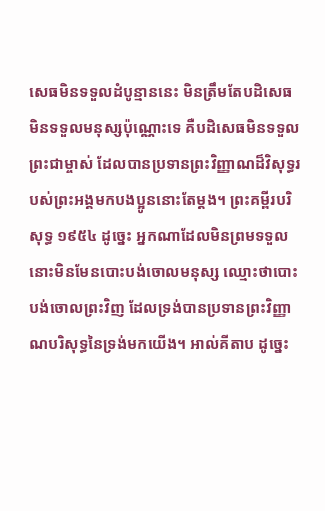សេធមិនទទួលដំបូន្មាននេះ មិនត្រឹមតែបដិសេធមិនទទួលមនុស្សប៉ុណ្ណោះទេ គឺបដិសេធមិនទទួលព្រះជាម្ចាស់ ដែលបានប្រទានព្រះវិញ្ញាណដ៏វិសុទ្ធរបស់ព្រះអង្គមកបងប្អូននោះតែម្ដង។ ព្រះគម្ពីរបរិសុទ្ធ ១៩៥៤ ដូច្នេះ អ្នកណាដែលមិនព្រមទទួល នោះមិនមែនបោះបង់ចោលមនុស្ស ឈ្មោះថាបោះបង់ចោលព្រះវិញ ដែលទ្រង់បានប្រទានព្រះវិញ្ញាណបរិសុទ្ធនៃទ្រង់មកយើង។ អាល់គីតាប ដូច្នេះ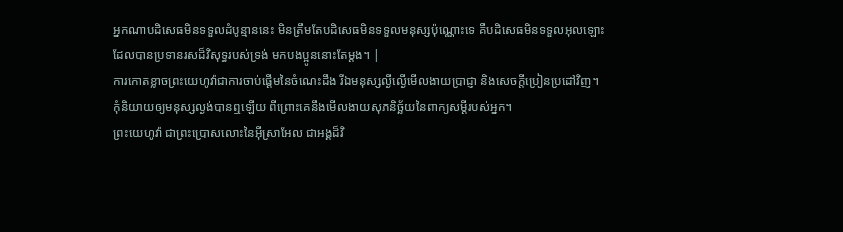អ្នកណាបដិសេធមិនទទួលដំបូន្មាននេះ មិនត្រឹមតែបដិសេធមិនទទួលមនុស្សប៉ុណ្ណោះទេ គឺបដិសេធមិនទទួលអុលឡោះ ដែលបានប្រទានរសដ៏វិសុទ្ធរបស់ទ្រង់ មកបងប្អូននោះតែម្ដង។ |
ការកោតខ្លាចព្រះយេហូវ៉ាជាការចាប់ផ្ដើមនៃចំណេះដឹង រីឯមនុស្សល្ងីល្ងើមើលងាយប្រាជ្ញា និងសេចក្ដីប្រៀនប្រដៅវិញ។
កុំនិយាយឲ្យមនុស្សល្ងង់បានឮឡើយ ពីព្រោះគេនឹងមើលងាយសុភនិច្ឆ័យនៃពាក្យសម្ដីរបស់អ្នក។
ព្រះយេហូវ៉ា ជាព្រះប្រោសលោះនៃអ៊ីស្រាអែល ជាអង្គដ៏វិ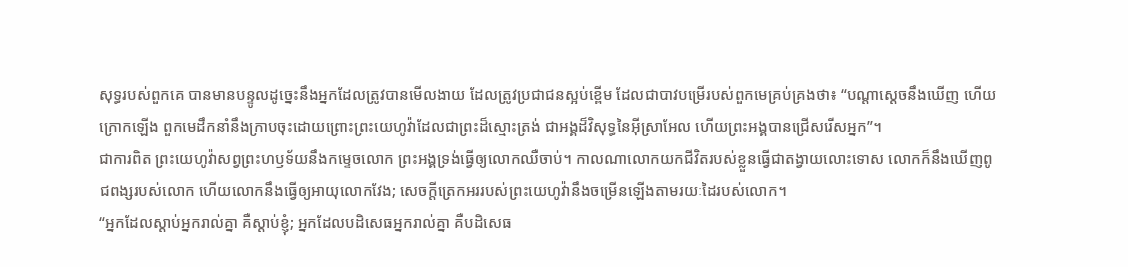សុទ្ធរបស់ពួកគេ បានមានបន្ទូលដូច្នេះនឹងអ្នកដែលត្រូវបានមើលងាយ ដែលត្រូវប្រជាជនស្អប់ខ្ពើម ដែលជាបាវបម្រើរបស់ពួកមេគ្រប់គ្រងថា៖ “បណ្ដាស្ដេចនឹងឃើញ ហើយក្រោកឡើង ពួកមេដឹកនាំនឹងក្រាបចុះដោយព្រោះព្រះយេហូវ៉ាដែលជាព្រះដ៏ស្មោះត្រង់ ជាអង្គដ៏វិសុទ្ធនៃអ៊ីស្រាអែល ហើយព្រះអង្គបានជ្រើសរើសអ្នក”។
ជាការពិត ព្រះយេហូវ៉ាសព្វព្រះហឫទ័យនឹងកម្ទេចលោក ព្រះអង្គទ្រង់ធ្វើឲ្យលោកឈឺចាប់។ កាលណាលោកយកជីវិតរបស់ខ្លួនធ្វើជាតង្វាយលោះទោស លោកក៏នឹងឃើញពូជពង្សរបស់លោក ហើយលោកនឹងធ្វើឲ្យអាយុលោកវែង; សេចក្ដីត្រេកអររបស់ព្រះយេហូវ៉ានឹងចម្រើនឡើងតាមរយៈដៃរបស់លោក។
“អ្នកដែលស្ដាប់អ្នករាល់គ្នា គឺស្ដាប់ខ្ញុំ; អ្នកដែលបដិសេធអ្នករាល់គ្នា គឺបដិសេធ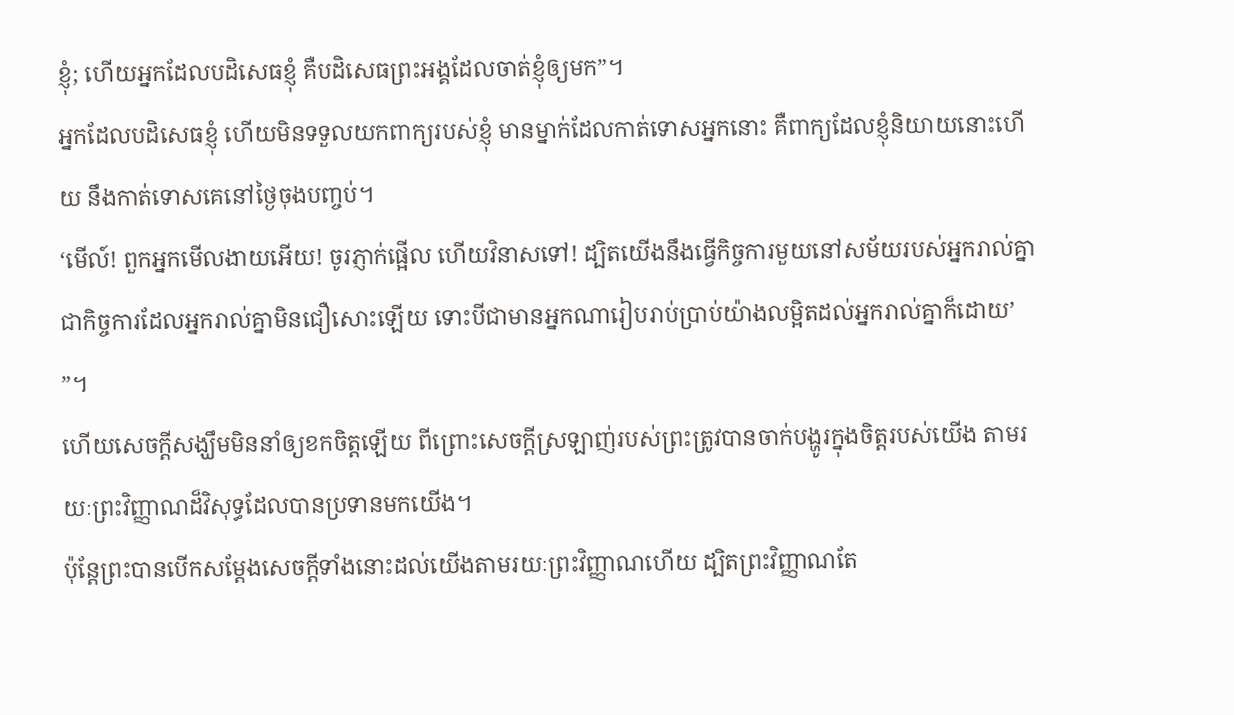ខ្ញុំ; ហើយអ្នកដែលបដិសេធខ្ញុំ គឺបដិសេធព្រះអង្គដែលចាត់ខ្ញុំឲ្យមក”។
អ្នកដែលបដិសេធខ្ញុំ ហើយមិនទទួលយកពាក្យរបស់ខ្ញុំ មានម្នាក់ដែលកាត់ទោសអ្នកនោះ គឺពាក្យដែលខ្ញុំនិយាយនោះហើយ នឹងកាត់ទោសគេនៅថ្ងៃចុងបញ្ចប់។
‘មើល៍! ពួកអ្នកមើលងាយអើយ! ចូរភ្ញាក់ផ្អើល ហើយវិនាសទៅ! ដ្បិតយើងនឹងធ្វើកិច្ចការមួយនៅសម័យរបស់អ្នករាល់គ្នា ជាកិច្ចការដែលអ្នករាល់គ្នាមិនជឿសោះឡើយ ទោះបីជាមានអ្នកណារៀបរាប់ប្រាប់យ៉ាងលម្អិតដល់អ្នករាល់គ្នាក៏ដោយ’ ”។
ហើយសេចក្ដីសង្ឃឹមមិននាំឲ្យខកចិត្តឡើយ ពីព្រោះសេចក្ដីស្រឡាញ់របស់ព្រះត្រូវបានចាក់បង្ហូរក្នុងចិត្តរបស់យើង តាមរយៈព្រះវិញ្ញាណដ៏វិសុទ្ធដែលបានប្រទានមកយើង។
ប៉ុន្តែព្រះបានបើកសម្ដែងសេចក្ដីទាំងនោះដល់យើងតាមរយៈព្រះវិញ្ញាណហើយ ដ្បិតព្រះវិញ្ញាណតែ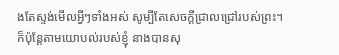ងតែស្ទង់មើលអ្វីៗទាំងអស់ សូម្បីតែសេចក្ដីជ្រាលជ្រៅរបស់ព្រះ។
ក៏ប៉ុន្តែតាមយោបល់របស់ខ្ញុំ នាងបានសុ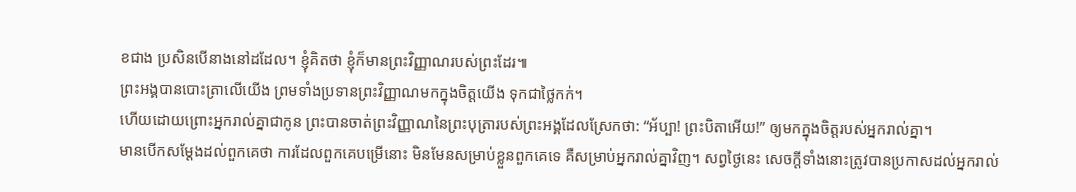ខជាង ប្រសិនបើនាងនៅដដែល។ ខ្ញុំគិតថា ខ្ញុំក៏មានព្រះវិញ្ញាណរបស់ព្រះដែរ៕
ព្រះអង្គបានបោះត្រាលើយើង ព្រមទាំងប្រទានព្រះវិញ្ញាណមកក្នុងចិត្តយើង ទុកជាថ្លៃកក់។
ហើយដោយព្រោះអ្នករាល់គ្នាជាកូន ព្រះបានចាត់ព្រះវិញ្ញាណនៃព្រះបុត្រារបស់ព្រះអង្គដែលស្រែកថា: “អ័ប្បា! ព្រះបិតាអើយ!” ឲ្យមកក្នុងចិត្តរបស់អ្នករាល់គ្នា។
មានបើកសម្ដែងដល់ពួកគេថា ការដែលពួកគេបម្រើនោះ មិនមែនសម្រាប់ខ្លួនពួកគេទេ គឺសម្រាប់អ្នករាល់គ្នាវិញ។ សព្វថ្ងៃនេះ សេចក្ដីទាំងនោះត្រូវបានប្រកាសដល់អ្នករាល់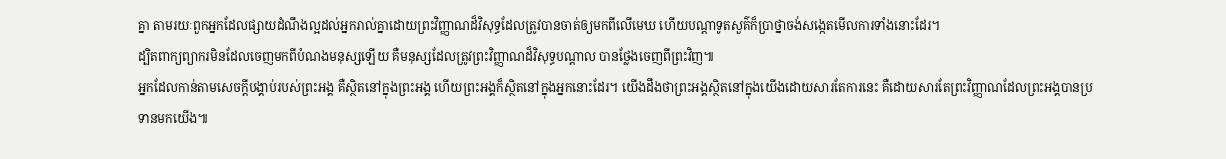គ្នា តាមរយៈពួកអ្នកដែលផ្សាយដំណឹងល្អដល់អ្នករាល់គ្នាដោយព្រះវិញ្ញាណដ៏វិសុទ្ធដែលត្រូវបានចាត់ឲ្យមកពីលើមេឃ ហើយបណ្ដាទូតសួគ៌ក៏ប្រាថ្នាចង់សង្កេតមើលការទាំងនោះដែរ។
ដ្បិតពាក្យព្យាករមិនដែលចេញមកពីបំណងមនុស្សឡើយ គឺមនុស្សដែលត្រូវព្រះវិញ្ញាណដ៏វិសុទ្ធបណ្ដាល បានថ្លែងចេញពីព្រះវិញ៕
អ្នកដែលកាន់តាមសេចក្ដីបង្គាប់របស់ព្រះអង្គ គឺស្ថិតនៅក្នុងព្រះអង្គ ហើយព្រះអង្គក៏ស្ថិតនៅក្នុងអ្នកនោះដែរ។ យើងដឹងថាព្រះអង្គស្ថិតនៅក្នុងយើងដោយសារតែការនេះ គឺដោយសារតែព្រះវិញ្ញាណដែលព្រះអង្គបានប្រទានមកយើង៕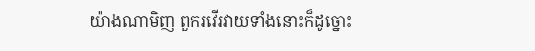យ៉ាងណាមិញ ពួករវើរវាយទាំងនោះក៏ដូច្នោះ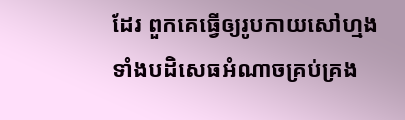ដែរ ពួកគេធ្វើឲ្យរូបកាយសៅហ្មង ទាំងបដិសេធអំណាចគ្រប់គ្រង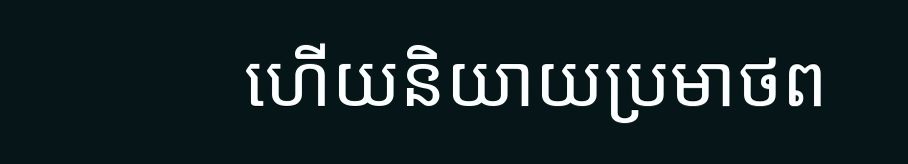ហើយនិយាយប្រមាថព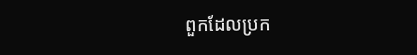ពួកដែលប្រក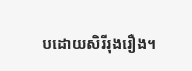បដោយសិរីរុងរឿង។